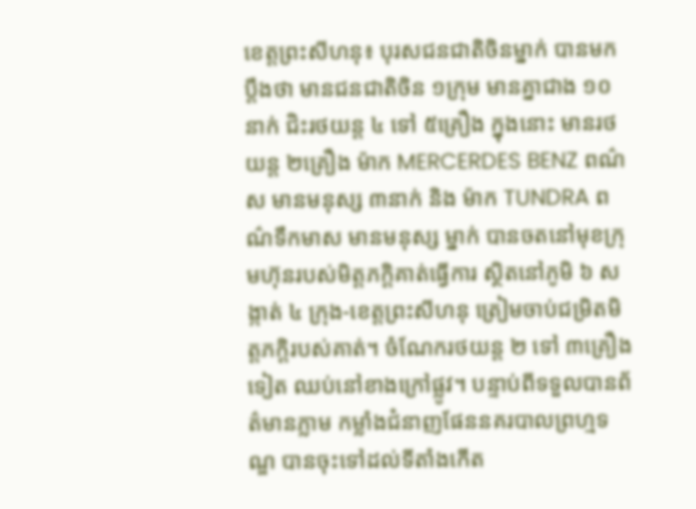ខេត្តព្រះសីហនុ៖ បុរសជនជាតិចិនម្នាក់ បានមកប្តឹងថា មានជនជាតិចិន ១ក្រុម មានគ្នាជាង ១០នាក់ ជិះរថយន្ត ៤ ទៅ ៥គ្រឿង ក្នុងនោះ មានរថយន្ត ២គ្រឿង ម៉ាក MERCERDES BENZ ពណ៌ស មានមនុស្ស ៣នាក់ និង ម៉ាក TUNDRA ពណ៌ទឹកមាស មានមនុស្ស ម្នាក់ បានចតនៅមុខក្រុមហ៊ុនរបស់មិត្តភក្តិគាត់ធ្វើការ ស្ថិតនៅភូមិ ៦ សង្កាត់ ៤ ក្រុង-ខេត្តព្រះសីហនុ ត្រៀមចាប់ជម្រិតមិត្តភក្តិរបស់គាត់។ ចំណែករថយន្ត ២ ទៅ ៣គ្រឿងទៀត ឈប់នៅខាងក្រៅផ្លូវ។ បន្ទាប់ពីទទួលបានព័ត៌មានភ្លាម កម្លាំងជំនាញផែននគរបាលព្រហ្មទណ្ឌ បានចុះទៅដល់ទីតាំងកើត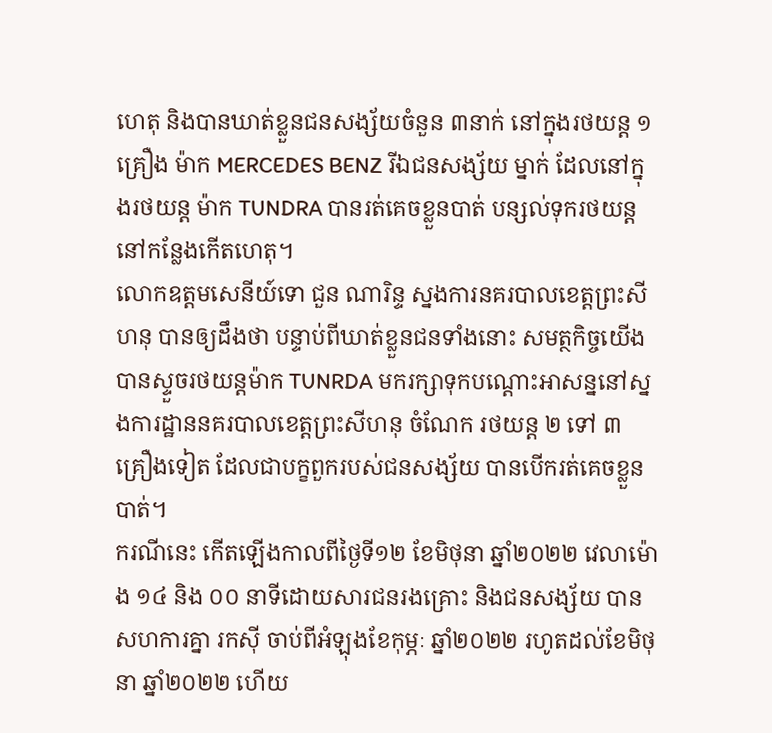ហេតុ និងបានឃាត់ខ្លួនជនសង្ស័យចំនួន ៣នាក់ នៅក្នុងរថយន្ត ១គ្រឿង ម៉ាក MERCEDES BENZ រីឯជនសង្ស័យ ម្នាក់ ដែលនៅក្នុងរថយន្ត ម៉ាក TUNDRA បានរត់គេចខ្លួនបាត់ បន្សល់ទុករថយន្តនៅកន្លែងកើតហេតុ។
លោកឧត្តមសេនីយ៍ទោ ជួន ណារិន្ទ ស្នងការនគរបាលខេត្តព្រះសីហនុ បានឲ្យដឹងថា បន្ទាប់ពីឃាត់ខ្លួនជនទាំងនោះ សមត្ថកិច្ចយើង បានស្ទួចរថយន្តម៉ាក TUNRDA មករក្សាទុកបណ្តោះអាសន្ននៅស្នងការដ្ឋាននគរបាលខេត្តព្រះសីហនុ ចំណែក រថយន្ត ២ ទៅ ៣គ្រឿងទៀត ដែលជាបក្ខពួករបស់ជនសង្ស័យ បានបើករត់គេចខ្លួនបាត់។
ករណីនេះ កើតឡើងកាលពីថ្ងៃទី១២ ខែមិថុនា ឆ្នាំ២០២២ វេលាម៉ោង ១៤ និង ០០ នាទីដោយសារជនរងគ្រោះ និងជនសង្ស័យ បានសហការគ្នា រកស៊ី ចាប់ពីអំឡុងខែកុម្ភៈ ឆ្នាំ២០២២ រហូតដល់ខែមិថុនា ឆ្នាំ២០២២ ហើយ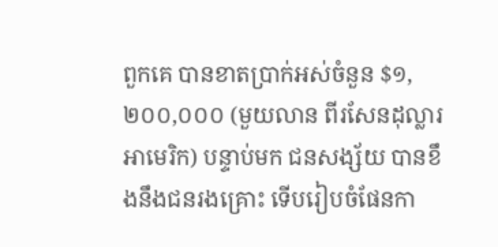ពួកគេ បានខាតប្រាក់អស់ចំនួន $១,២០០,០០០ (មួយលាន ពីរសែនដុល្លារអាមេរិក) បន្ទាប់មក ជនសង្ស័យ បានខឹងនឹងជនរងគ្រោះ ទើបរៀបចំផែនកា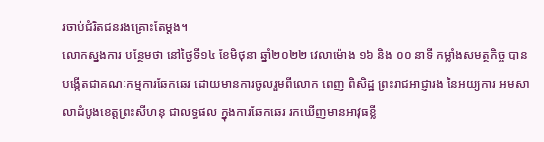រចាប់ជំរិតជនរងគ្រោះតែម្តង។
លោកស្នងការ បន្ថែមថា នៅថ្ងៃទី១៤ ខែមិថុនា ឆ្នាំ២០២២ វេលាម៉ោង ១៦ និង ០០ នាទី កម្លាំងសមត្ថកិច្ច បានបង្កើតជាគណៈកម្មការឆែកឆេរ ដោយមានការចូលរួមពីលោក ពេញ ពិសិដ្ឋ ព្រះរាជអាជ្ញារង នៃអយ្យការ អមសាលាដំបូងខេត្តព្រះសីហនុ ជាលទ្ធផល ក្នុងការឆែកឆេរ រកឃើញមានអាវុធខ្លី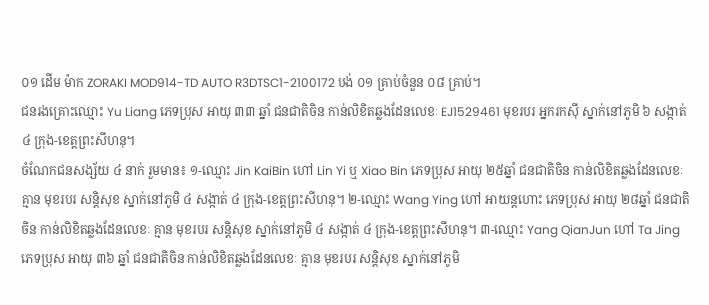០១ ដើម ម៉ាក ZORAKI MOD914-TD AUTO R3DTSC1-2100172 បង់ ០១ គ្រាប់ចំនួន ០៨ គ្រាប់។
ជនរងគ្រោះឈ្មោះ Yu Liang ភេទប្រុស អាយុ ៣៣ ឆ្នាំ ជនជាតិចិន កាន់លិខិតឆ្លងដែនលេខៈ EJ1529461 មុខរបរ អ្នករកស៊ី ស្នាក់នៅភូមិ ៦ សង្កាត់ ៤ ក្រុង-ខេត្តព្រះសីហនុ។
ចំណែកជនសង្ស័យ ៤ នាក់ រួមមាន៖ ១-ឈ្មោះ Jin KaiBin ហៅ Lin Yi ឬ Xiao Bin ភេទប្រុស អាយុ ២៥ឆ្នាំ ជនជាតិចិន កាន់លិខិតឆ្លងដែនលេខៈ គ្មាន មុខរបរ សន្តិសុខ ស្នាក់នៅភូមិ ៤ សង្កាត់ ៤ ក្រុង-ខេត្តព្រះសីហនុ។ ២-ឈ្មោះ Wang Ying ហៅ អាយន្តហោះ ភេទប្រុស អាយុ ២៨ឆ្នាំ ជនជាតិចិន កាន់លិខិតឆ្លងដែនលេខៈ គ្មាន មុខរបរ សន្តិសុខ ស្នាក់នៅភូមិ ៤ សង្កាត់ ៤ ក្រុង-ខេត្តព្រះសីហនុ។ ៣-ឈ្មោះ Yang QianJun ហៅ Ta Jing ភេទប្រុស អាយុ ៣៦ ឆ្នាំ ជនជាតិចិន កាន់លិខិតឆ្លងដែនលេខៈ គ្មាន មុខរបរ សន្តិសុខ ស្នាក់នៅភូមិ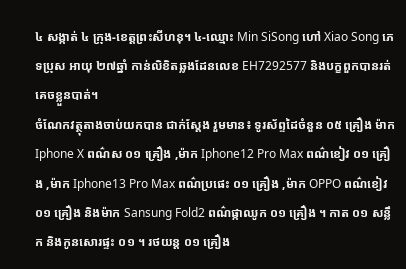៤ សង្កាត់ ៤ ក្រុង-ខេត្តព្រះសីហនុ។ ៤-ឈ្មោះ Min SiSong ហៅ Xiao Song ភេទប្រុស អាយុ ២៧ឆ្នាំ កាន់លិខិតឆ្លងដែនលេខ EH7292577 និងបក្ខពួកបានរត់គេចខ្លួនបាត់។
ចំណែកវត្ថុតាងចាប់យកបាន ជាក់ស្ដែង រួមមាន៖ ទូរស័ព្ទដៃចំនួន ០៥ គ្រឿង ម៉ាក Iphone X ពណ៌ស ០១ គ្រឿង ,ម៉ាក Iphone12 Pro Max ពណ៌ខៀវ ០១ គ្រឿង ,ម៉ាក Iphone13 Pro Max ពណ៌ប្រផេះ ០១ គ្រឿង ,ម៉ាក OPPO ពណ៌ខៀវ ០១ គ្រឿង និងម៉ាក Sansung Fold2 ពណ៌ផ្កាឈូក ០១ គ្រឿង ។ កាត ០១ សន្លឹក និងកូនសោរផ្ទះ ០១ ។ រថយន្ត ០១ គ្រឿង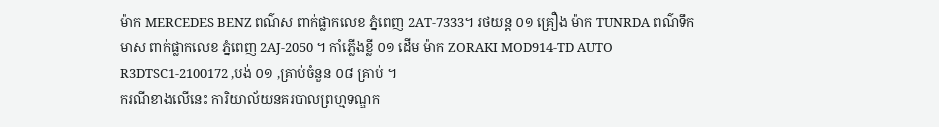ម៉ាក MERCEDES BENZ ពណ៌ស ពាក់ផ្លាកលេខ ភ្នំពេញ 2AT-7333។ រថយន្ត ០១ គ្រឿង ម៉ាក TUNRDA ពណ៌ទឹកមាស ពាក់ផ្លាកលេខ ភ្នំពេញ 2AJ-2050 ។ កាំភ្លើងខ្លី ០១ ដើម ម៉ាក ZORAKI MOD914-TD AUTO R3DTSC1-2100172 ,បង់ ០១ ,គ្រាប់ចំនួន ០៨ គ្រាប់ ។
ករណីខាងលើនេះ ការិយាល័យនគរបាលព្រហ្មទណ្ឌក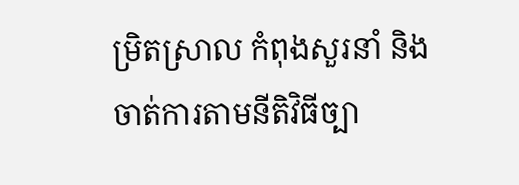ម្រិតស្រាល កំពុងសួរនាំ និងចាត់ការតាមនីតិវិធីច្បា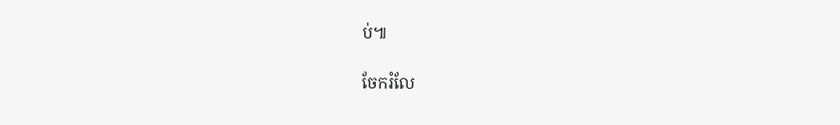ប់៕

ចែករំលែ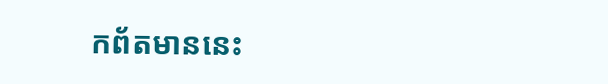កព័តមាននេះ